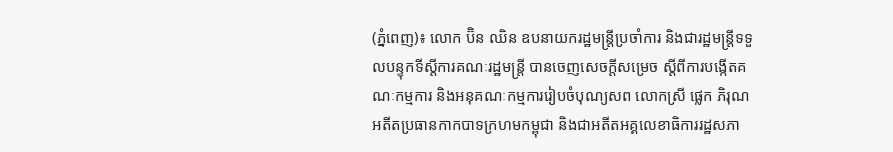(ភ្នំពេញ)៖ លោក ប៊ិន ឈិន ឧបនាយករដ្ឋមន្ដ្រីប្រចាំការ និងជារដ្ឋមន្ដ្រីទទួលបន្ទុកទីស្ដីការគណៈរដ្ឋមន្ដ្រី បានចេញសេចក្ដីសម្រេច ស្ដីពីការបង្កើតគណៈកម្មការ និងអនុគណៈកម្មការរៀបចំបុណ្យសព លោកស្រី ផ្លេក ភិរុណ អតីតប្រធានកាកបាទក្រហមកម្ពុជា និងជាអតីតអគ្គលេខាធិការរដ្ឋសភា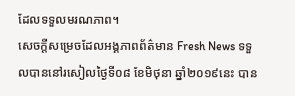ដែលទទួលមរណភាព។
សេចក្ដីសម្រេចដែលអង្គភាពព័ត៌មាន Fresh News ទទួលបាននៅរសៀលថ្ងៃទី០៨ ខែមិថុនា ឆ្នាំ២០១៩នេះ បាន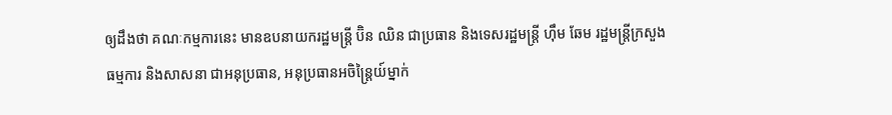ឲ្យដឹងថា គណៈកម្មការនេះ មានឧបនាយករដ្ឋមន្ដ្រី ប៊ិន ឈិន ជាប្រធាន និងទេសរដ្ឋមន្ដ្រី ហ៊ឹម ឆែម រដ្ឋមន្ដ្រីក្រសួងធម្មការ និងសាសនា ជាអនុប្រធាន, អនុប្រធានអចិន្ដ្រៃយ៍ម្នាក់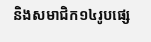និងសមាជិក១៤រូបផ្សេ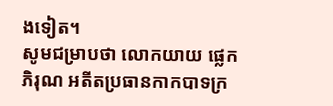ងទៀត។
សូមជម្រាបថា លោកយាយ ផ្លេក ភិរុណ អតីតប្រធានកាកបាទក្រ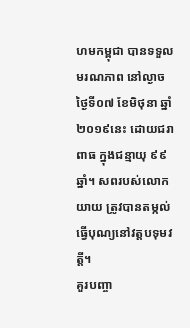ហមកម្ពុជា បានទទួលមរណភាព នៅល្ងាចថ្ងៃទី០៧ ខែមិថុនា ឆ្នាំ២០១៩នេះ ដោយជរាពាធ ក្នុងជន្មាយុ ៩៩ឆ្នាំ។ សពរបស់លោកយាយ ត្រូវបានតម្កល់ធ្វើបុណ្យនៅវត្តបទុមវត្តី។
គួរបញ្ចា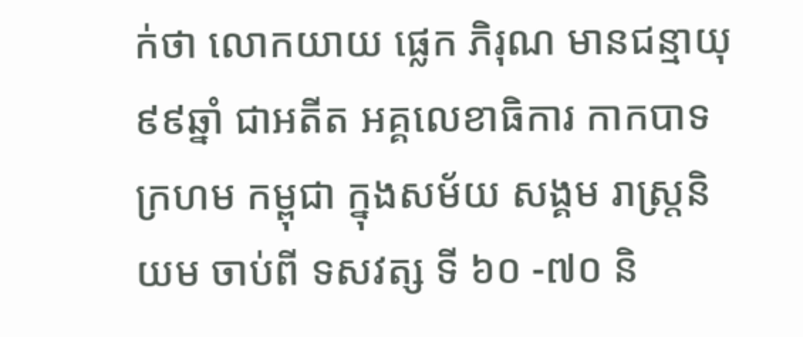ក់ថា លោកយាយ ផ្លេក ភិរុណ មានជន្មាយុ៩៩ឆ្នាំ ជាអតីត អគ្គលេខាធិការ កាកបាទក្រហម កម្ពុជា ក្នុងសម័យ សង្គម រាស្ត្រនិយម ចាប់ពី ទសវត្ស ទី ៦០ -៧០ និ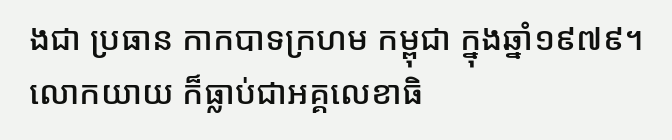ងជា ប្រធាន កាកបាទក្រហម កម្ពុជា ក្នុងឆ្នាំ១៩៧៩។ លោកយាយ ក៏ធ្លាប់ជាអគ្គលេខាធិ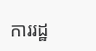ការរដ្ឋ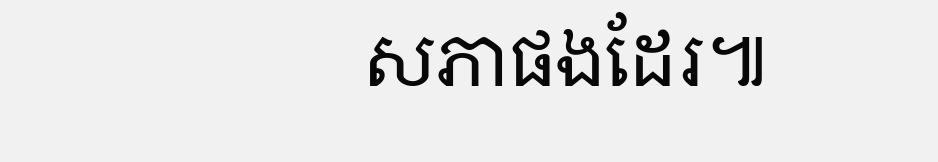សភាផងដែរ៕